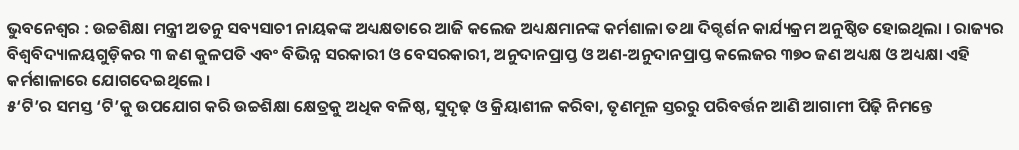ଭୁବନେଶ୍ୱର : ଉଚ୍ଚଶିକ୍ଷା ମନ୍ତ୍ରୀ ଅତନୁ ସବ୍ୟସାଚୀ ନାୟକଙ୍କ ଅଧ୍ୟକ୍ଷତାରେ ଆଜି କଲେଜ ଅଧ୍ୟକ୍ଷମାନଙ୍କ କର୍ମଶାଳା ତଥା ଦିଗ୍ଦର୍ଶନ କାର୍ଯ୍ୟକ୍ରମ ଅନୁଷ୍ଠିତ ହୋଇଥିଲା । ରାଜ୍ୟର ବିଶ୍ୱବିଦ୍ୟାଳୟଗୁଡ଼ିକର ୩ ଜଣ କୁଳପତି ଏବଂ ବିଭିନ୍ନ ସରକାରୀ ଓ ବେସରକାରୀ, ଅନୁଦାନପ୍ରାପ୍ତ ଓ ଅଣ-ଅନୁଦାନପ୍ରାପ୍ତ କଲେଜର ୩୭୦ ଜଣ ଅଧ୍ୟକ୍ଷ ଓ ଅଧ୍ୟକ୍ଷା ଏହି କର୍ମଶାଳାରେ ଯୋଗଦେଇଥିଲେ ।
୫‘ଟି’ର ସମସ୍ତ ‘ଟି’କୁ ଉପଯୋଗ କରି ଉଚ୍ଚଶିକ୍ଷା କ୍ଷେତ୍ରକୁ ଅଧିକ ବଳିଷ୍ଠ, ସୁଦୃଢ଼ ଓ କ୍ରିୟାଶୀଳ କରିବା, ତୃଣମୂଳ ସ୍ତରରୁ ପରିବର୍ତ୍ତନ ଆଣି ଆଗାମୀ ପିଢ଼ି ନିମନ୍ତେ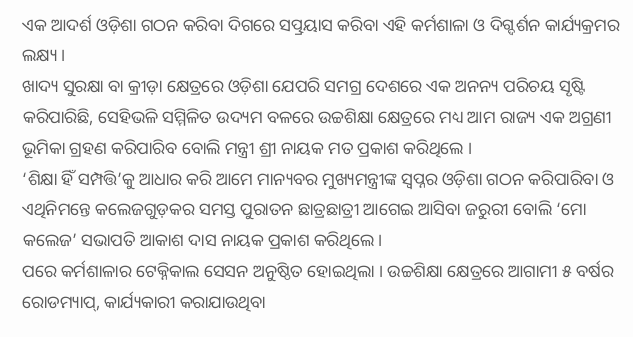ଏକ ଆଦର୍ଶ ଓଡ଼ିଶା ଗଠନ କରିବା ଦିଗରେ ସତ୍ପ୍ରୟାସ କରିବା ଏହି କର୍ମଶାଳା ଓ ଦିଗ୍ଦର୍ଶନ କାର୍ଯ୍ୟକ୍ରମର ଲକ୍ଷ୍ୟ ।
ଖାଦ୍ୟ ସୁରକ୍ଷା ବା କ୍ରୀଡ଼ା କ୍ଷେତ୍ରରେ ଓଡ଼ିଶା ଯେପରି ସମଗ୍ର ଦେଶରେ ଏକ ଅନନ୍ୟ ପରିଚୟ ସୃଷ୍ଟି କରିପାରିଛି, ସେହିଭଳି ସମ୍ମିଳିତ ଉଦ୍ୟମ ବଳରେ ଉଚ୍ଚଶିକ୍ଷା କ୍ଷେତ୍ରରେ ମଧ୍ୟ ଆମ ରାଜ୍ୟ ଏକ ଅଗ୍ରଣୀ ଭୂମିକା ଗ୍ରହଣ କରିପାରିବ ବୋଲି ମନ୍ତ୍ରୀ ଶ୍ରୀ ନାୟକ ମତ ପ୍ରକାଶ କରିଥିଲେ ।
‘ଶିକ୍ଷା ହିଁ ସମ୍ପତ୍ତି’କୁ ଆଧାର କରି ଆମେ ମାନ୍ୟବର ମୁଖ୍ୟମନ୍ତ୍ରୀଙ୍କ ସ୍ୱପ୍ନର ଓଡ଼ିଶା ଗଠନ କରିପାରିବା ଓ ଏଥିନିମନ୍ତେ କଲେଜଗୁଡ଼କର ସମସ୍ତ ପୁରାତନ ଛାତ୍ରଛାତ୍ରୀ ଆଗେଇ ଆସିବା ଜରୁରୀ ବୋଲି ‘ମୋ କଲେଜ’ ସଭାପତି ଆକାଶ ଦାସ ନାୟକ ପ୍ରକାଶ କରିଥିଲେ ।
ପରେ କର୍ମଶାଳାର ଟେକ୍ନିକାଲ ସେସନ ଅନୁଷ୍ଠିତ ହୋଇଥିଲା । ଉଚ୍ଚଶିକ୍ଷା କ୍ଷେତ୍ରରେ ଆଗାମୀ ୫ ବର୍ଷର ରୋଡମ୍ୟାପ୍, କାର୍ଯ୍ୟକାରୀ କରାଯାଉଥିବା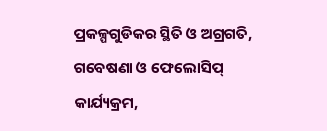ପ୍ରକଳ୍ପଗୁଡିକର ସ୍ଥିତି ଓ ଅଗ୍ରଗତି, ଗବେଷଣା ଓ ଫେଲୋସିପ୍ କାର୍ଯ୍ୟକ୍ରମ,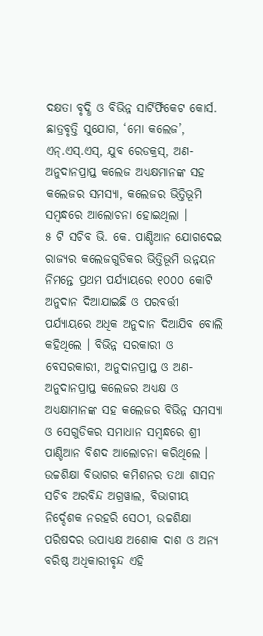ଦକ୍ଷତା ବୃଦ୍ଧି ଓ ବିଭିନ୍ନ ସାର୍ଟିର୍ଫିକେଟ କୋର୍ସ. ଛାତ୍ରବୃତ୍ତି ସୁଯୋଗ, ‘ମୋ କଲେଜ’, ଏନ୍.ଏସ୍.ଏସ୍, ଯୁବ ରେଡକ୍ରସ୍, ଅଣ-ଅନୁଦାନପ୍ରାପ୍ତ କଲେଜ ଅଧ୍ୟକ୍ଷମାନଙ୍କ ସହ କଲେଜର ସମସ୍ୟା, କଲେଜର ଭିତ୍ତିଭୂମି ସମ୍ବନ୍ଧରେ ଆଲୋଚନା ହୋଇଥିଲା ।
୫ ଟି ସଚିବ ଭି. କେ. ପାଣ୍ଡିଆନ ଯୋଗଦେଇ ରାଜ୍ୟର କଲେଜଗୁଡିକର ଭିତ୍ତିଭୂମି ଉନ୍ନୟନ ନିମନ୍ତେ ପ୍ରଥମ ପର୍ଯ୍ୟାୟରେ ୧୦୦୦ କୋଟି ଅନୁଦାନ ଦିଆଯାଇଛି ଓ ପରବର୍ତ୍ତୀ ପର୍ଯ୍ୟାୟରେ ଅଧିକ ଅନୁଦାନ ଦିଆଯିବ ବୋଲି କହିଥିଲେ । ବିଭିନ୍ନ ସରକାରୀ ଓ ବେସରକାରୀ, ଅନୁଦାନପ୍ରାପ୍ତ ଓ ଅଣ-ଅନୁଦାନପ୍ରାପ୍ତ କଲେଜର ଅଧ୍ୟକ୍ଷ ଓ ଅଧ୍ୟକ୍ଷାମାନଙ୍କ ସହ କଲେଜର ବିଭିନ୍ନ ସମସ୍ୟା ଓ ସେଗୁଡିକର ସମାଧାନ ସମ୍ବନ୍ଧରେ ଶ୍ରୀ ପାଣ୍ଡିଆନ ବିଶଦ ଆଲୋଚନା କରିଥିଲେ ।
ଉଚ୍ଚଶିକ୍ଷା ବିଭାଗର କମିଶନର ତଥା ଶାସନ ସଚିବ ଅରବିନ୍ଦ ଅଗ୍ରୱାଲ, ବିଭାଗୀୟ ନିର୍ଦ୍ଦେଶକ ନରହରି ସେଠୀ, ଉଚ୍ଚଶିକ୍ଷା ପରିଷଦର ଉପାଧ୍ୟକ୍ଷ ଅଶୋକ ଦାଶ ଓ ଅନ୍ୟ ବରିଷ୍ଠ ଅଧିକାରୀବୃନ୍ଦ ଏହି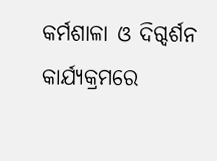କର୍ମଶାଳା ଓ ଦିଗ୍ଦର୍ଶନ କାର୍ଯ୍ୟକ୍ରମରେ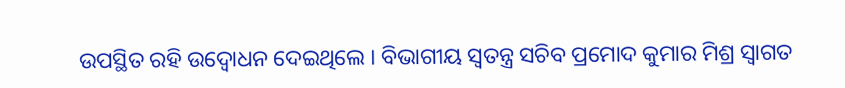ଉପସ୍ଥିତ ରହି ଉଦ୍ବୋଧନ ଦେଇଥିଲେ । ବିଭାଗୀୟ ସ୍ୱତନ୍ତ୍ର ସଚିବ ପ୍ରମୋଦ କୁମାର ମିଶ୍ର ସ୍ୱାଗତ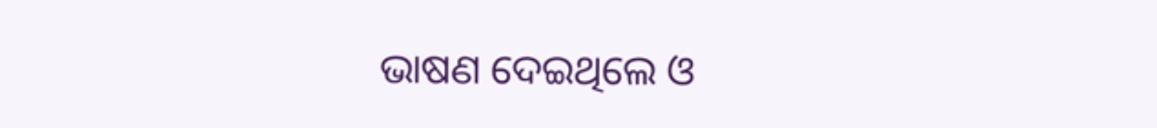ଭାଷଣ ଦେଇଥିଲେ ଓ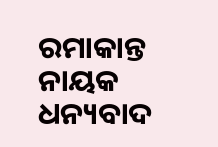ରମାକାନ୍ତ ନାୟକ ଧନ୍ୟବାଦ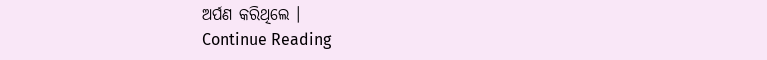ଅର୍ପଣ କରିଥିଲେ ।
Continue Reading